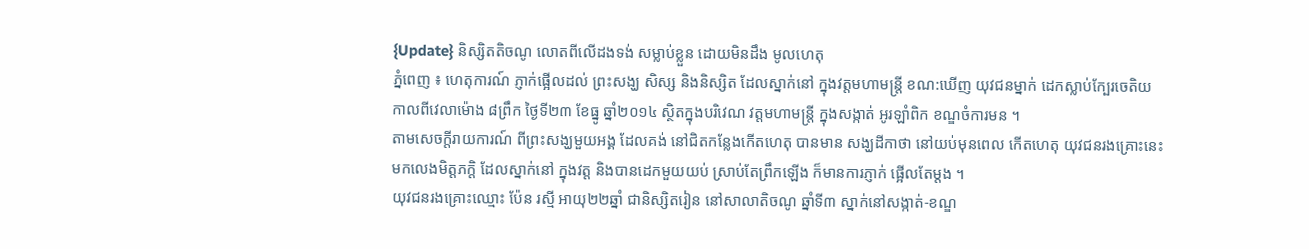{Update} និស្សិតតិចណូ លោតពីលើដងទង់ សម្លាប់ខ្លួន ដោយមិនដឹង មូលហេតុ
ភ្នំពេញ ៖ ហេតុការណ៍ ភ្ញាក់ផ្អើលដល់ ព្រះសង្ឃ សិស្ស និងនិស្សិត ដែលស្នាក់នៅ ក្នុងវត្តមហាមន្ត្រី ខណ:ឃើញ យុវជនម្នាក់ ដេកស្លាប់ក្បែរចេតិយ កាលពីវេលាម៉ោង ៨ព្រឹក ថ្ងៃទី២៣ ខែធ្នូ ឆ្នាំ២០១៤ ស្ថិតក្នុងបរិវេណ វត្តមហាមន្ត្រី ក្នុងសង្កាត់ អូរឡាំពិក ខណ្ឌចំការមន ។
តាមសេចក្តីរាយការណ៍ ពីព្រះសង្ឃមួយអង្គ ដែលគង់ នៅជិតកន្លែងកើតហេតុ បានមាន សង្ឃដីកាថា នៅយប់មុនពេល កើតហេតុ យុវជនរងគ្រោះនេះ មកលេងមិត្តភក្តិ ដែលស្នាក់នៅ ក្នុងវត្ត និងបានដេកមួយយប់ ស្រាប់តែព្រឹកឡើង ក៏មានការភ្ញាក់ ផ្អើលតែម្តង ។
យុវជនរងគ្រោះឈ្មោះ ប៉ែន រស្មី អាយុ២២ឆ្នាំ ជានិស្សិតរៀន នៅសាលាតិចណូ ឆ្នាំទី៣ ស្នាក់នៅសង្កាត់-ខណ្ឌ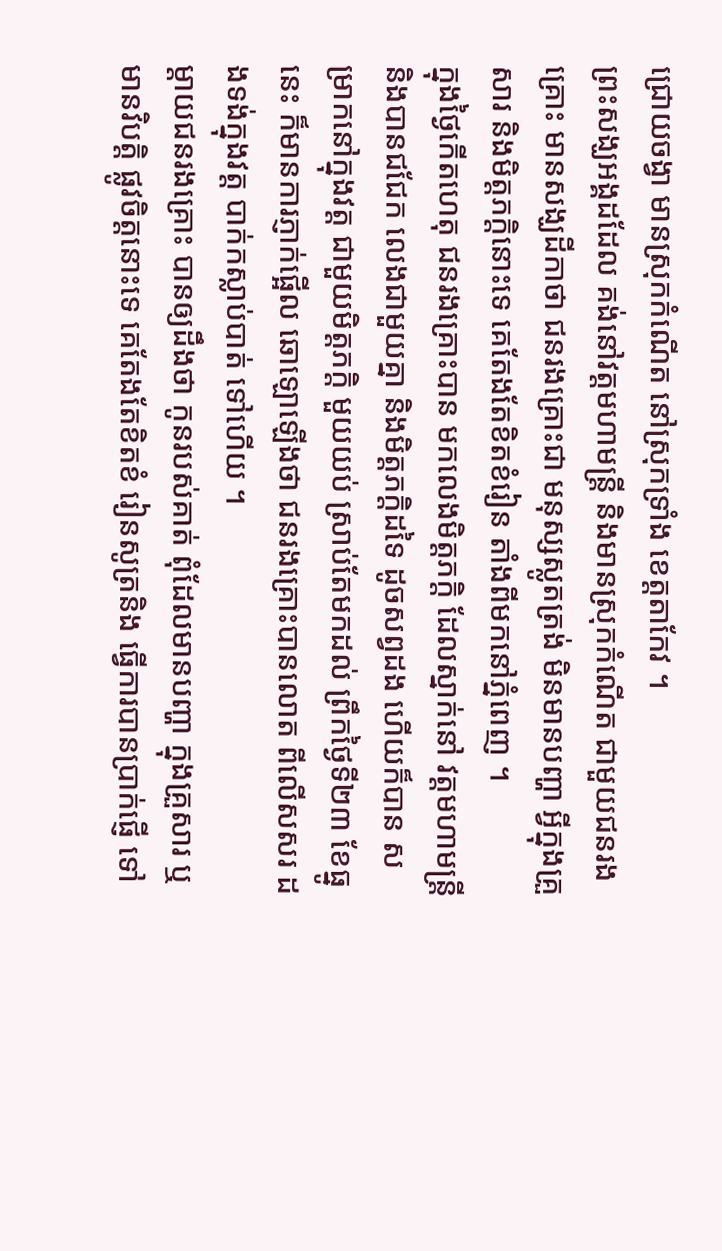ជ្រោយចង្វា មានស្រុកកំណើត នៅស្រុកទ្រាំង ខេត្តតាកែវ ។
ព្រះសង្ឃអង្គដដែល គង់នៅវត្តមហាមន្ត្រី និងមានស្រុកកំណើត ជាមួយជនរងគ្រោះ មានសង្ឃដីកាថា ជនរងគ្រោះជា មនុស្សស្លូតត្រង់ មិនមានបញ្ហា អ្វីក្នុងគ្រួសារ និងមិត្តភក្តិនោះទេ គេតែងតែខិតខំរៀន តាំងពីមកនៅភ្នំពេញ ។
ក្នុងថ្ងៃកើតហេតុ ជនរងគ្រោះបាន មកលេងមិត្តភក្តិ ដែលស្នាក់នៅ វត្តមហាមន្ត្រី និងបានជជែក លេងជាមួយគ្នា និងមិត្តភក្តិដទៃ ដូចសព្វដង ហើយក៏បាន សម្រាកនៅក្នុងវត្ត ជាមួយមិត្តភក្តិ មួយយប់ ស្រាប់តែមកដល់ ព្រឹកថ្ងៃទី២៣ ខែធ្នូនេះ ក៏មានការភ្ញាក់ផ្អើល ឆោឡោឡើងថា ជនរងគ្រោះបានលោត ពីលើសសរ ដងទង់ក្នុងវត្ត បាក់កស្លាប់បាត់ ទៅហើយ ។
ម្តាយជនរងគ្រោះ បានឲ្យដឹងថា កូនរបស់គាត់ ពុំដែលមានបញ្ហា ក្នុងគ្រួសារ ឬមានវិបត្តិ ផ្លូវចិត្តនោះទេ គេតែងតែខិតខំ រៀនសូត្រនិង ធ្វើការបានប្រាក់ផ្ញើ ទៅ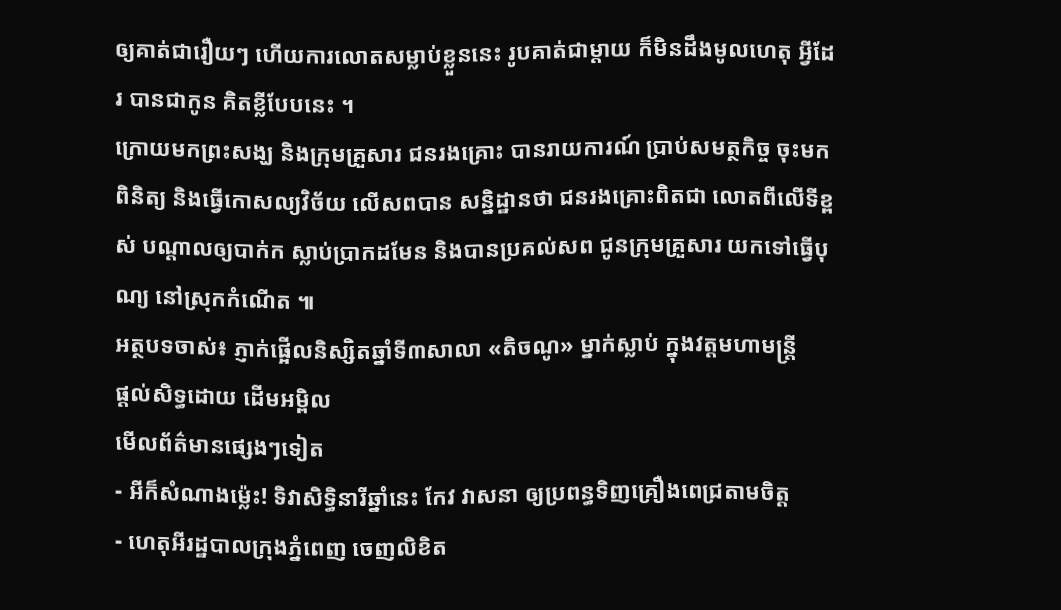ឲ្យគាត់ជារឿយៗ ហើយការលោតសម្លាប់ខ្លួននេះ រូបគាត់ជាម្តាយ ក៏មិនដឹងមូលហេតុ អ្វីដែរ បានជាកូន គិតខ្លីបែបនេះ ។
ក្រោយមកព្រះសង្ឃ និងក្រុមគ្រួសារ ជនរងគ្រោះ បានរាយការណ៍ ប្រាប់សមត្ថកិច្ច ចុះមកពិនិត្យ និងធ្វើកោសល្យវិច័យ លើសពបាន សន្និដ្ឋានថា ជនរងគ្រោះពិតជា លោតពីលើទីខ្ពស់ បណ្តាលឲ្យបាក់ក ស្លាប់ប្រាកដមែន និងបានប្រគល់សព ជូនក្រុមគ្រួសារ យកទៅធ្វើបុណ្យ នៅស្រុកកំណើត ៕
អត្ថបទចាស់៖ ភ្ញាក់ផ្អើលនិស្សិតឆ្នាំទី៣សាលា «តិចណូ» ម្នាក់ស្លាប់ ក្នុងវត្តមហាមន្ត្រី
ផ្តល់សិទ្ធដោយ ដើមអម្ពិល
មើលព័ត៌មានផ្សេងៗទៀត
- អីក៏សំណាងម្ល៉េះ! ទិវាសិទ្ធិនារីឆ្នាំនេះ កែវ វាសនា ឲ្យប្រពន្ធទិញគ្រឿងពេជ្រតាមចិត្ត
- ហេតុអីរដ្ឋបាលក្រុងភ្នំពេញ ចេញលិខិត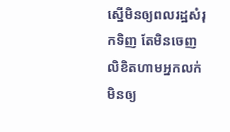ស្នើមិនឲ្យពលរដ្ឋសំរុកទិញ តែមិនចេញលិខិតហាមអ្នកលក់មិនឲ្យ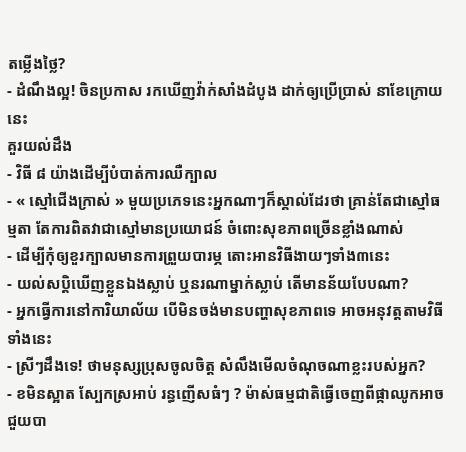តម្លើងថ្លៃ?
- ដំណឹងល្អ! ចិនប្រកាស រកឃើញវ៉ាក់សាំងដំបូង ដាក់ឲ្យប្រើប្រាស់ នាខែក្រោយនេះ
គួរយល់ដឹង
- វិធី ៨ យ៉ាងដើម្បីបំបាត់ការឈឺក្បាល
- « ស្មៅជើងក្រាស់ » មួយប្រភេទនេះអ្នកណាៗក៏ស្គាល់ដែរថា គ្រាន់តែជាស្មៅធម្មតា តែការពិតវាជាស្មៅមានប្រយោជន៍ ចំពោះសុខភាពច្រើនខ្លាំងណាស់
- ដើម្បីកុំឲ្យខួរក្បាលមានការព្រួយបារម្ភ តោះអានវិធីងាយៗទាំង៣នេះ
- យល់សប្តិឃើញខ្លួនឯងស្លាប់ ឬនរណាម្នាក់ស្លាប់ តើមានន័យបែបណា?
- អ្នកធ្វើការនៅការិយាល័យ បើមិនចង់មានបញ្ហាសុខភាពទេ អាចអនុវត្តតាមវិធីទាំងនេះ
- ស្រីៗដឹងទេ! ថាមនុស្សប្រុសចូលចិត្ត សំលឹងមើលចំណុចណាខ្លះរបស់អ្នក?
- ខមិនស្អាត ស្បែកស្រអាប់ រន្ធញើសធំៗ ? ម៉ាស់ធម្មជាតិធ្វើចេញពីផ្កាឈូកអាចជួយបា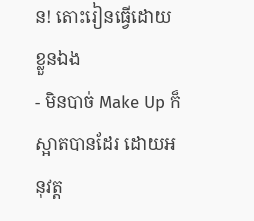ន! តោះរៀនធ្វើដោយខ្លួនឯង
- មិនបាច់ Make Up ក៏ស្អាតបានដែរ ដោយអនុវត្ត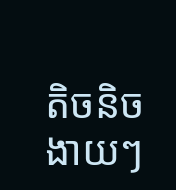តិចនិចងាយៗ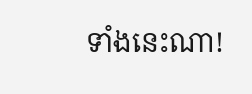ទាំងនេះណា!